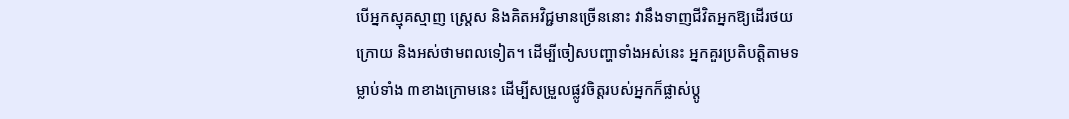បើអ្នកស្មុគស្មាញ ស្រ្តេស និងគិតអវិជ្ជមានច្រើននោះ វានឹងទាញជីវិតអ្នកឱ្យដើរថយក្រោយ និងអស់ថាមពលទៀត។ ដើម្បីចៀសបញ្ហាទាំងអស់នេះ អ្នកគួរប្រតិបត្តិតាមទម្លាប់ទាំង ៣ខាងក្រោមនេះ ដើម្បីសម្រួលផ្លូវចិត្តរបស់អ្នកក៏ផ្លាស់ប្តូ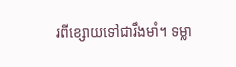រពីខ្សោយទៅជារឹងមាំ។ ទម្លា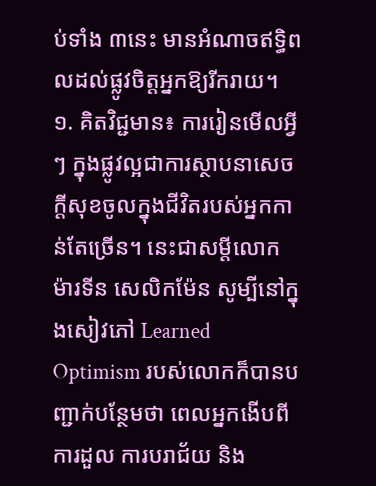ប់ទាំង ៣នេះ មានអំណាចឥទ្ធិពលដល់ផ្លូវចិត្តអ្នកឱ្យរីករាយ។
១. គិតវិជ្ជមាន៖ ការរៀនមើលអ្វីៗ ក្នុងផ្លូវល្អជាការស្ថាបនាសេចក្តីសុខចូលក្នុងជីវិតរបស់អ្នកកាន់តែច្រើន។ នេះជាសម្តីលោក ម៉ារទីន សេលិកម៉ែន សូម្បីនៅក្នុងសៀវភៅ Learned Optimism របស់លោកក៏បានបញ្ជាក់បន្ថែមថា ពេលអ្នកងើបពីការដួល ការបរាជ័យ និង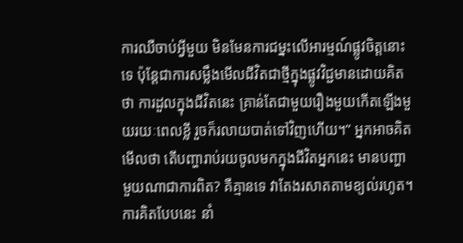ការឈឺចាប់អ្វីមួយ មិនមែនការជម្នះលើអារម្មណ៍ផ្លូវចិត្តនោះទេ ប៉ុន្តែជាការសម្លឹងមើលជីវិតជាថ្មីក្នុងផ្លូវវិជ្ជមានដោយគិតថា ការដួលក្នុងជីវិតនេះ គ្រាន់តែជាមួយរឿងមួយកើតឡើងមួយរយៈពេលខ្លី រួចក៏រលាយបាត់ទៅវិញហើយ។” អ្នកអាចគិតមើលថា តើបញ្ហារាប់រយចូលមកក្នុងជីវិតអ្នកនេះ មានបញ្ហាមួយណាជាការពិត? គឺគ្មានទេ វាតែងរសាតតាមខ្យល់រហូត។ ការគិតបែបនេះ នាំ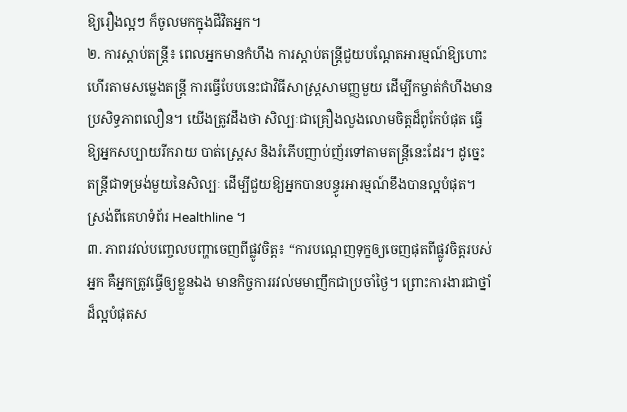ឱ្យរឿងល្អៗ ក៏ចូលមកក្នុងជីវិតអ្នក។
២. ការស្ដាប់តន្រ្តី៖ ពេលអ្នកមានកំហឹង ការស្តាប់តន្រ្តីជួយបណ្ដែតអារម្មណ៍ឱ្យហោះហើរតាមសម្លេងតន្រ្តី ការធ្វើបែបនេះជាវិធីសាស្រ្តសាមញ្ញមួយ ដើម្បីកម្ចាត់កំហឹងមានប្រសិទ្ធភាពលឿន។ យើងត្រូវដឹងថា សិល្បៈជាគ្រឿងលួងលោមចិត្តដ៏ពូកែបំផុត ធ្វើឱ្យអ្នកសប្បាយរីករាយ បាត់ស្រ្តេស និងរំភើបញាប់ញ័រទៅតាមតន្រ្តីនេះដែរ។ ដូច្នេះ តន្រ្តីជាទម្រង់មួយនៃសិល្បៈ ដើម្បីជួយឱ្យអ្នកបានបន្ធូរអារម្មណ៍ខឹងបានល្អបំផុត។ ស្រង់ពីគេហទំព័រ Healthline ។
៣. ភាពរវល់បញ្ចេលបញ្ហាចេញពីផ្លូវចិត្ត៖ “ការបណ្ដេញទុក្ខឲ្យចេញផុតពីផ្លូវចិត្តរបស់អ្នក គឺអ្នកត្រូវធ្វើឲ្យខ្លួនឯង មានកិច្ចការរវល់មមាញឹកជាប្រចាំថ្ងៃ។ ព្រោះការងារជាថ្នាំដ៏ល្អបំផុតស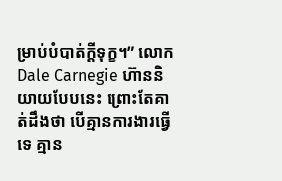ម្រាប់បំបាត់ក្តីទុក្ខ។” លោក Dale Carnegie ហ៊ាននិយាយបែបនេះ ព្រោះតែគាត់ដឹងថា បើគ្មានការងារធ្វើទេ គ្មាន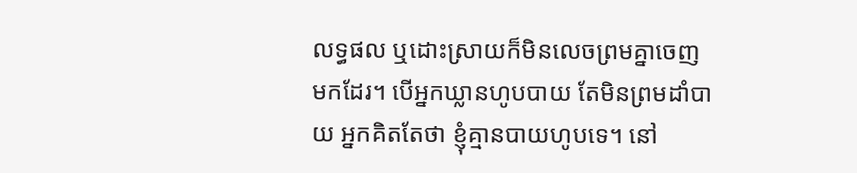លទ្ធផល ឬដោះស្រាយក៏មិនលេចព្រមគ្នាចេញមកដែរ។ បើអ្នកឃ្លានហូបបាយ តែមិនព្រមដាំបាយ អ្នកគិតតែថា ខ្ញុំគ្មានបាយហូបទេ។ នៅ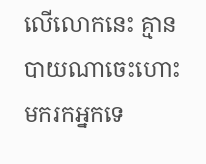លើលោកនេះ គ្មានបាយណាចេះហោះមករកអ្នកទេ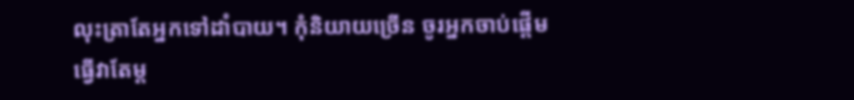លុះត្រាតែអ្នកទៅដាំបាយ។ កុំនិយាយច្រើន ចូរអ្នកចាប់ផ្តើមធ្វើវាតែម្ត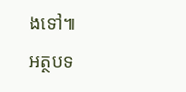ងទៅ៕
អត្ថបទ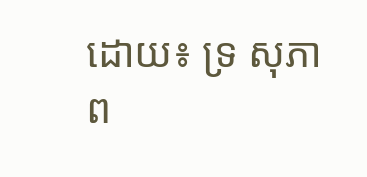ដោយ៖ ទ្រ សុភាព